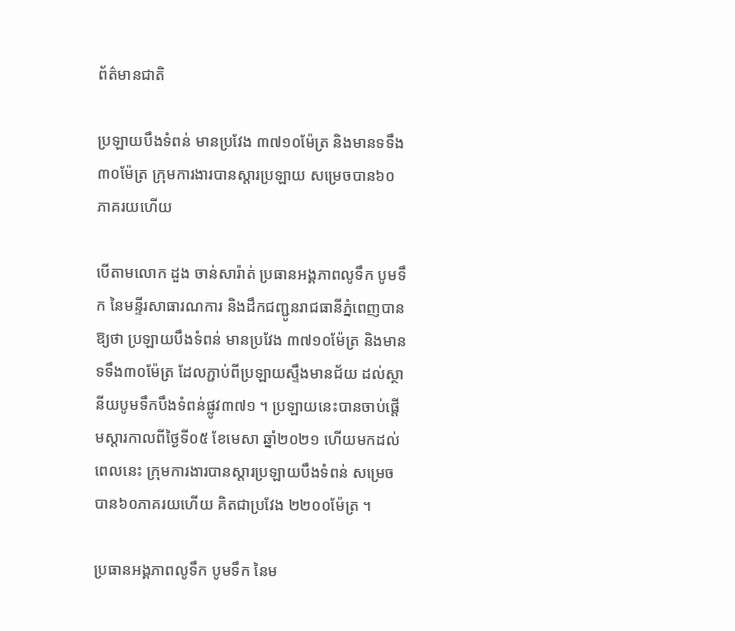ព័ត៌មានជាតិ

ប្រឡាយបឹងទំពន់ មានប្រវែង ៣៧១០ម៉ែត្រ និងមានទទឹង៣០ម៉ែត្រ ក្រុមការងារបានស្តារប្រឡាយ សម្រេចបាន៦០ភាគរយហើយ

បើតាមលោក ដួង ចាន់សារ៉ាត់ ប្រធានអង្គភាពលូទឹក បូមទឹក នៃមន្ទីរសាធារណការ និងដឹកជញ្ជូនរាជធានីភ្នំពេញបានឱ្យថា ប្រឡាយបឹងទំពន់ មានប្រវែង ៣៧១០ម៉ែត្រ និងមានទទឹង៣០ម៉ែត្រ ដែលភ្ជាប់ពីប្រឡាយស្ទឹងមានជ័យ ដល់ស្ថានីយបូមទឹកបឹងទំពន់ផ្លូវ៣៧១ ។ ប្រឡាយនេះបានចាប់ផ្តើមស្តារកាលពីថ្ងៃទី០៥ ខែមេសា ឆ្នាំ២០២១ ហើយមកដល់ពេលនេះ ក្រុមការងារបានស្តារប្រឡាយបឹងទំពន់ សម្រេចបាន៦០ភាគរយហើយ គិតជាប្រវែង ២២០០ម៉ែត្រ ។

ប្រធានអង្គភាពលូទឹក បូមទឹក នៃម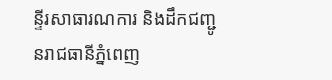ន្ទីរសាធារណការ និងដឹកជញ្ជូនរាជធានីភ្នំពេញ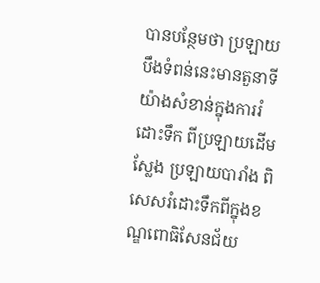បានបន្ថែមថា ប្រឡាយបឹងទំពន់នេះមានតួនាទីយ៉ាងសំខាន់ក្នុងការរំដោះទឹក ពីប្រឡាយដើមស្លែង ប្រឡាយបារាំង ពិសេសរំដោះទឹកពីក្នុងខណ្ឌពោធិសែនជ័យ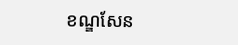ខណ្ឌសែន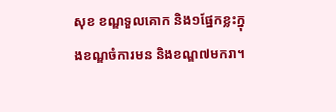សុខ ខណ្ឌទួលគោក និង១ផ្នែកខ្លះក្នុងខណ្ឌចំការមន និងខណ្ឌ៧មករា។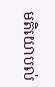មតិយោបល់